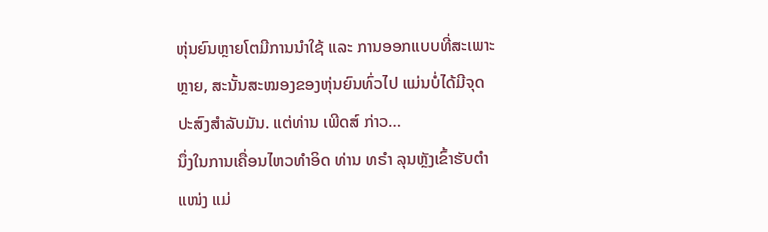ຫຸ່ນຍົນຫຼາຍໂຕມີການນຳໃຊ້ ແລະ ການອອກແບບທີ່ສະເພາະຫຼາຍ, ສະນັ້ນສະໝອງຂອງຫຸ່ນຍົນທົ່ວໄປ ແມ່ນບໍ່ໄດ້ມີຈຸດປະສົງສຳລັບມັນ. ແຕ່ທ່ານ ເພີດສ໌ ກ່າວ…
ນຶ່ງໃນການເຄື່ອນໄຫວທໍາອິດ ທ່ານ ທຣໍາ ລຸນຫຼັງເຂົ້າຮັບຕໍາແໜ່ງ ແມ່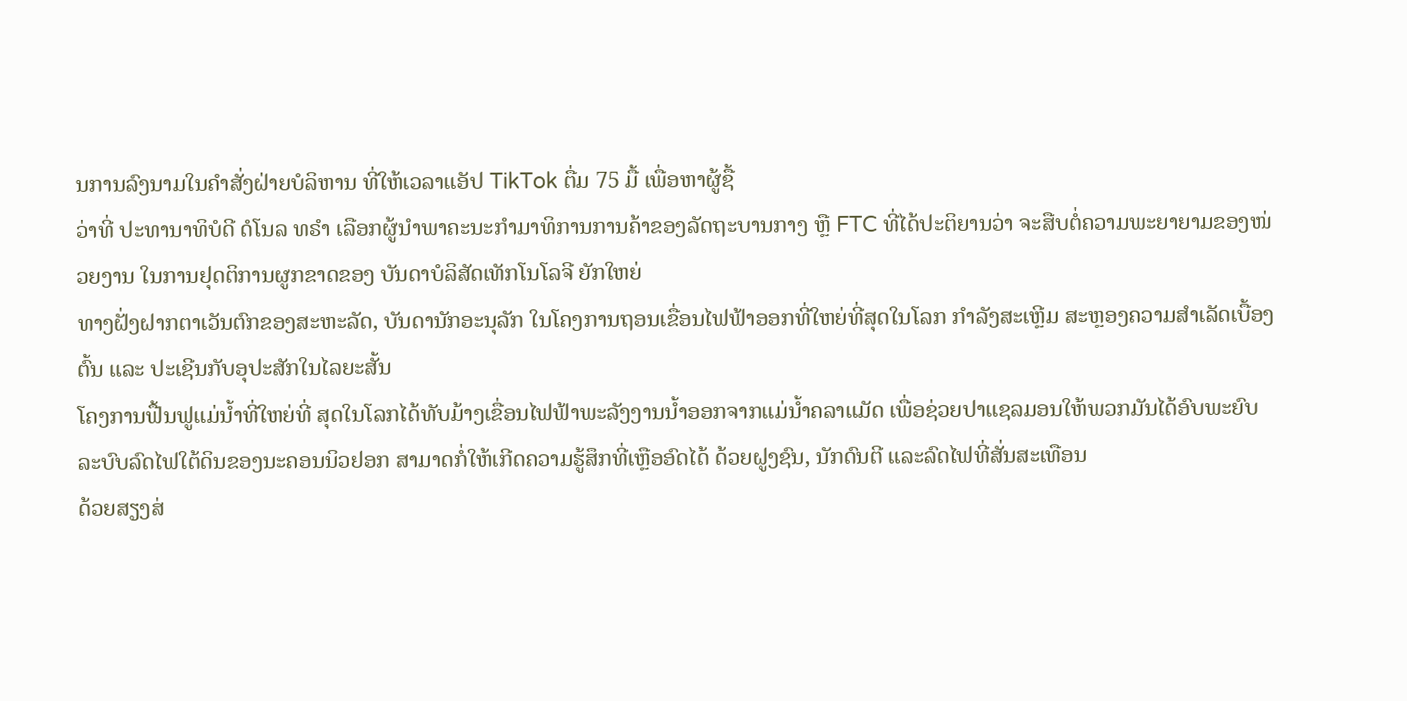ນການລົງນາມໃນຄຳສັ່ງຝ່າຍບໍລິຫານ ທີ່ໃຫ້ເວລາແອັປ TikTok ຕື່ມ 75 ມື້ ເພື່ອຫາຜູ້ຊື້
ວ່າທີ່ ປະທານາທິບໍດີ ດໍໂນລ ທຣໍາ ເລືອກຜູ້ນຳພາຄະນະກຳມາທິການການຄ້າຂອງລັດຖະບານກາງ ຫຼື FTC ທີ່ໄດ້ປະຕິຍານວ່າ ຈະສືບຕໍ່ຄວາມພະຍາຍາມຂອງໜ່ວຍງານ ໃນການຢຸດຕິການຜູກຂາດຂອງ ບັນດາບໍລິສັດເທັກໂນໂລຈີ ຍັກໃຫຍ່
ທາງຝັ່ງຝາກຕາເວັນຕົກຂອງສະຫະລັດ, ບັນດານັກອະນຸລັກ ໃນໂຄງການຖອນເຂື່ອນໄຟຟ້າອອກທີ່ໃຫຍ່ທີ່ສຸດໃນໂລກ ກຳລັງສະເຫຼີມ ສະຫຼອງຄວາມສຳເລັດເບື້ອງຕົ້ນ ແລະ ປະເຊີນກັບອຸປະສັກໃນໄລຍະສັ້ນ
ໂຄງການຟື້ນຟູແມ່ນ້ຳທີ່ໃຫຍ່ທີ່ ສຸດໃນໂລກໄດ້ທັບມ້າງເຂື່ອນໄຟຟ້າພະລັງງານນ້ຳອອກຈາກແມ່ນ້ຳຄລາແມັດ ເພື່ອຊ່ວຍປາແຊລມອນໃຫ້ພວກມັນໄດ້ອົບພະຍົບ
ລະບົບລົດໄຟໃຕ້ດິນຂອງນະຄອນນິວຢອກ ສາມາດກໍ່ໃຫ້ເກີດຄວາມຮູ້ສຶກທີ່ເຫຼືອອົດໄດ້ ດ້ວຍຝູງຊົນ, ນັກດົນຕີ ແລະລົດໄຟທີ່ສັ່ນສະເທືອນ
ດ້ວຍສຽງສ່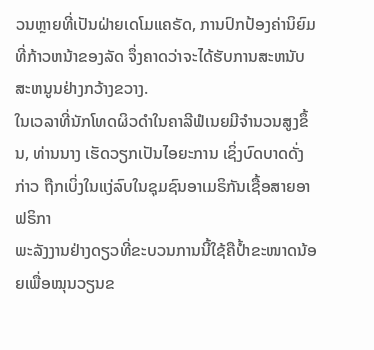ວນຫຼາຍທີ່ເປັນຝ່າຍເດໂມແຄຣັດ, ການປົກປ້ອງຄ່ານິຍົມທີ່ກ້າວຫນ້າຂອງລັດ ຈຶ່ງຄາດວ່າຈະໄດ້ຮັບການສະຫນັບສະຫນູນຢ່າງກວ້າງຂວາງ.
ໃນເວລາທີ່ນັກໂທດຜິວດຳໃນຄາລີຟໍເນຍມີຈຳນວນສູງຂຶ້ນ, ທ່ານນາງ ເຮັດວຽກເປັນໄອຍະການ ເຊິ່ງບົດບາດດັ່ງກ່າວ ຖືກເບິ່ງໃນແງ່ລົບໃນຊຸມຊົນອາເມຣິກັນເຊື້ອສາຍອາຟຣິກາ
ພະລັງງານຢ່າງດຽວທີ່ຂະບວນການນີ້ໃຊ້ຄືປ້ຳຂະໜາດນ້ອຍເພື່ອໝຸນວຽນຂ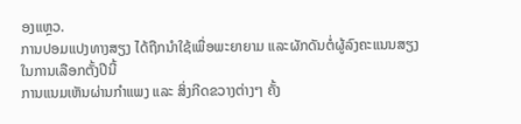ອງແຫຼວ.
ການປອມແປງທາງສຽງ ໄດ້ຖືກນໍາໃຊ້ເພື່ອພະຍາຍາມ ແລະຜັກດັນຕໍ່ຜູ້ລົງຄະແນນສຽງໃນການເລືອກຕັ້ງປີນີ້
ການແນມເຫັນຜ່ານກຳແພງ ແລະ ສິ່ງກີດຂວາງຕ່າງໆ ຄັ້ງ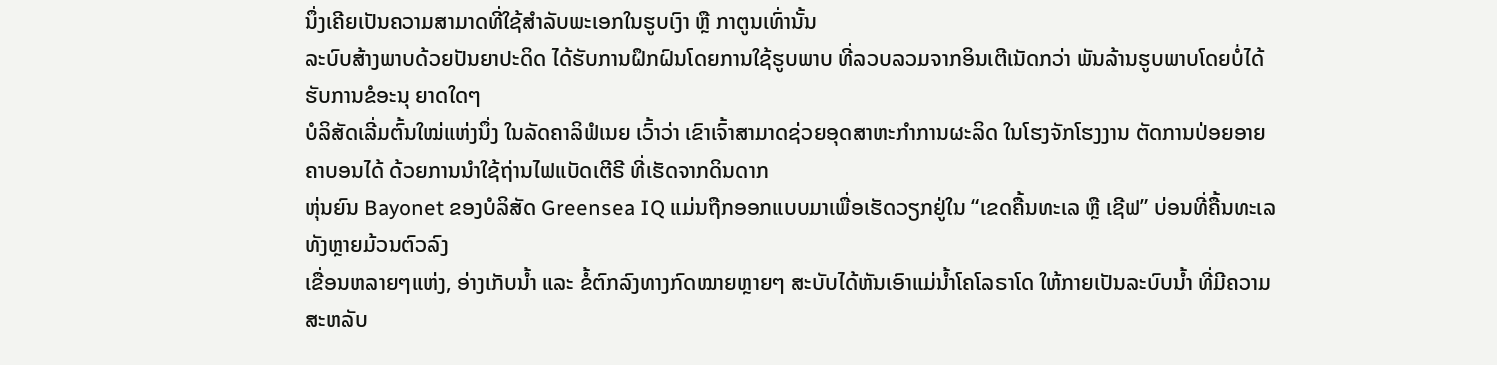ນຶ່ງເຄີຍເປັນຄວາມສາມາດທີ່ໃຊ້ສຳລັບພະເອກໃນຮູບເງົາ ຫຼື ກາຕູນເທົ່ານັ້ນ
ລະບົບສ້າງພາບດ້ວຍປັນຍາປະດິດ ໄດ້ຮັບການຝຶກຝົນໂດຍການໃຊ້ຮູບພາບ ທີ່ລວບລວມຈາກອິນເຕີເນັດກວ່າ ພັນລ້ານຮູບພາບໂດຍບໍ່ໄດ້ຮັບການຂໍອະນຸ ຍາດໃດໆ
ບໍລິສັດເລີ່ມຕົ້ນໃໝ່ແຫ່ງນຶ່ງ ໃນລັດຄາລິຟໍເນຍ ເວົ້າວ່າ ເຂົາເຈົ້າສາມາດຊ່ວຍອຸດສາຫະກຳການຜະລິດ ໃນໂຮງຈັກໂຮງງານ ຕັດການປ່ອຍອາຍຄາບອນໄດ້ ດ້ວຍການນຳໃຊ້ຖ່ານໄຟແບັດເຕີຣີ ທີ່ເຮັດຈາກດິນດາກ
ຫຸ່ນຍົນ Bayonet ຂອງບໍລິສັດ Greensea IQ ແມ່ນຖືກອອກແບບມາເພື່ອເຮັດວຽກຢູ່ໃນ “ເຂດຄື້ນທະເລ ຫຼື ເຊີຟ” ບ່ອນທີ່ຄື້ນທະເລທັງຫຼາຍມ້ວນຕົວລົງ
ເຂື່ອນຫລາຍໆແຫ່ງ, ອ່າງເກັບນ້ຳ ແລະ ຂໍ້ຕົກລົງທາງກົດໝາຍຫຼາຍໆ ສະບັບໄດ້ຫັນເອົາແມ່ນ້ຳໂຄໂລຣາໂດ ໃຫ້ກາຍເປັນລະບົບນ້ຳ ທີ່ມີຄວາມສະຫລັບ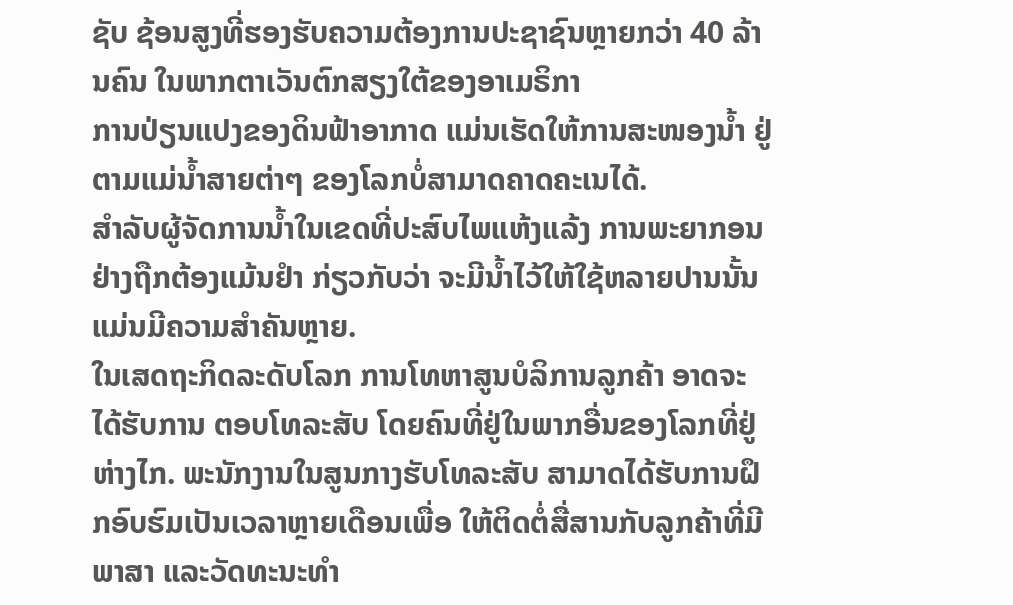ຊັບ ຊ້ອນສູງທີ່ຮອງຮັບຄວາມຕ້ອງການປະຊາຊົນຫຼາຍກວ່າ 40 ລ້ານຄົນ ໃນພາກຕາເວັນຕົກສຽງໃຕ້ຂອງອາເມຣິກາ
ການປ່ຽນແປງຂອງດິນຟ້າອາກາດ ແມ່ນເຮັດໃຫ້ການສະໜອງນ້ຳ ຢູ່ຕາມແມ່ນ້ຳສາຍຕ່າໆ ຂອງໂລກບໍ່ສາມາດຄາດຄະເນໄດ້.
ສໍາລັບຜູ້ຈັດການນໍ້າໃນເຂດທີ່ປະສົບໄພແຫ້ງແລ້ງ ການພະຍາກອນຢ່າງຖືກຕ້ອງແມ້ນຢໍາ ກ່ຽວກັບວ່າ ຈະມີນໍ້າໄວ້ໃຫ້ໃຊ້ຫລາຍປານນັ້ນ ແມ່ນມີຄວາມສໍາຄັນຫຼາຍ.
ໃນເສດຖະກິດລະດັບໂລກ ການໂທຫາສູນບໍລິການລູກຄ້າ ອາດຈະໄດ້ຮັບການ ຕອບໂທລະສັບ ໂດຍຄົນທີ່ຢູ່ໃນພາກອື່ນຂອງໂລກທີ່ຢູ່ຫ່າງໄກ. ພະນັກງານໃນສູນກາງຮັບໂທລະສັບ ສາມາດໄດ້ຮັບການຝຶກອົບຮົມເປັນເວລາຫຼາຍເດືອນເພື່ອ ໃຫ້ຕິດຕໍ່ສື່ສານກັບລູກຄ້າທີ່ມີພາສາ ແລະວັດທະນະທໍາ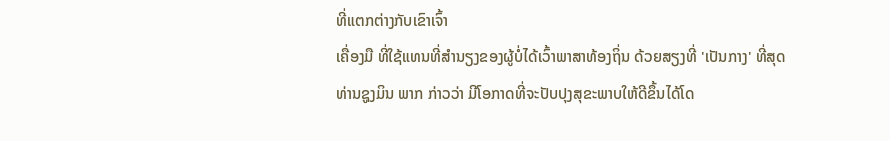ທີ່ແຕກຕ່າງກັບເຂົາເຈົ້າ
ເຄື່ອງມື ທີ່ໃຊ້ແທນທີ່ສໍານຽງຂອງຜູ້ບໍ່ໄດ້ເວົ້າພາສາທ້ອງຖິ່ນ ດ້ວຍສຽງທີ່ 'ເປັນກາງ' ທີ່ສຸດ
ທ່ານຊູງມິນ ພາກ ກ່າວວ່າ ມີໂອກາດທີ່ຈະປັບປຸງສຸຂະພາບໃຫ້ດີຂຶ້ນໄດ້ໂດ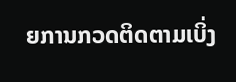ຍການກວດຕິດຕາມເບິ່ງ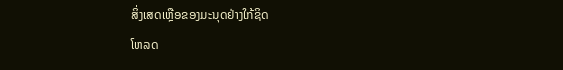ສິ່ງເສດເຫຼືອຂອງມະນຸດຢ່າງໃກ້ຊິດ
ໂຫລດ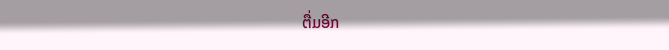ຕື່ມອີກ